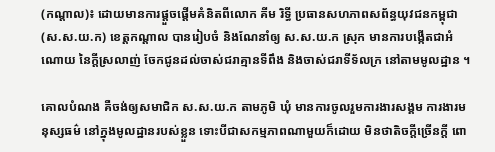(កណ្តាល)៖ ដោយមានការផ្តួចផ្តើមគំនិតពីលោក គីម រិទ្ធី ប្រធានសហភាពសព័ន្ធយុវជនកម្ពុជា (ស.ស.យ.ក) ខេត្តកណ្តាល បានរៀបចំ និងណែនាំឲ្យ ស.ស.យ.ក ស្រុក មានការបង្កើតជាអំណោយ នៃក្តីស្រលាញ់ ចែកជូនដល់ចាស់ជរាគ្មានទីពឹង និងចាស់ជរាទីទ័លក្រ នៅតាមមូលដ្ឋាន ។

គោលបំណង គឺចង់ឲ្យសមាជិក ស.ស.យ.ក តាមភូមិ ឃុំ មានការចូលរួមការងារសង្គម ការងារមនុស្សធម៌ នៅក្នុងមូលដ្ឋានរបស់ខ្លួន ទោះបីជាសកម្មភាពណាមួយក៏ដោយ មិនថាតិចក្តីច្រើនក្តី ពោ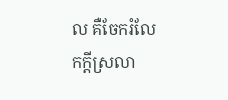ល គឺចែករំលែកក្តីស្រលា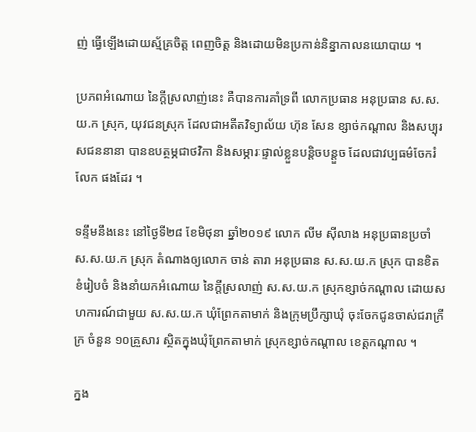ញ់ ធ្វើឡើងដោយស្ម័គ្រចិត្ត ពេញចិត្ត និងដោយមិនប្រកាន់និន្នាកាលនយោបាយ ។

ប្រភពអំណោយ នៃក្តីស្រលាញ់នេះ គឺបានការគាំទ្រពី លោកប្រធាន អនុប្រធាន ស.ស.យ.ក ស្រុក, យុវជនស្រុក ដែលជាអតីតវិទ្យាល័យ ហ៊ុន សែន ខ្សាច់កណ្តាល និងសប្បុរសជននានា បានឧបត្ថម្ភជាថវិកា និងសម្ភារៈផ្ទាល់ខ្លួនបន្តិចបន្តួច ដែលជាវប្បធម៌ចែករំលែក ផងដែរ ។

ទន្ទឹមនឹងនេះ នៅថ្ងៃទី២៨ ខែមិថុនា ឆ្នាំ២០១៩ លោក លីម ស៊ីលាង អនុប្រធានប្រចាំ ស.ស.យ.ក ស្រុក តំណាងឲ្យលោក ចាន់ តារា អនុប្រធាន ស.ស.យ.ក ស្រុក បានខិតខំរៀបចំ និងនាំយកអំណោយ នៃក្តីស្រលាញ់ ស.ស.យ.ក ស្រុកខ្សាច់កណ្តាល ដោយសហការណ៍ជាមួយ ស.ស.យ.ក ឃុំព្រែកតាមាក់ និងក្រុមប្រឹក្សាឃុំ ចុះចែកជូនចាស់ជរាក្រីក្រ ចំនួន ១០គ្រួសារ ស្ថិតក្នុងឃុំព្រែកតាមាក់ ស្រុកខ្សាច់កណ្តាល ខេត្តកណ្តាល ។

ក្នង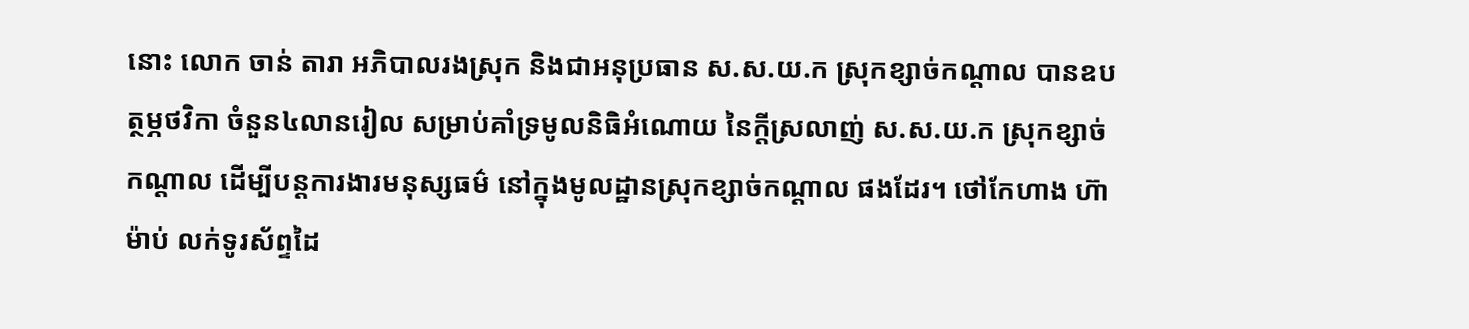នោះ លោក ចាន់ តារា អភិបាលរងស្រុក និងជាអនុប្រធាន ស.ស.យ.ក ស្រុកខ្សាច់កណ្តាល បានឧបត្ថម្ភថវិកា ចំនួន៤លានរៀល សម្រាប់គាំទ្រមូលនិធិអំណោយ នៃក្តីស្រលាញ់ ស.ស.យ.ក ស្រុកខ្សាច់កណ្តាល ដើម្បីបន្តការងារមនុស្សធម៌ នៅក្នុងមូលដ្ឋានស្រុកខ្សាច់កណ្តាល ផងដែរ។ ថៅកែហាង ហ៊ា ម៉ាប់ លក់ទូរស័ព្ទដៃ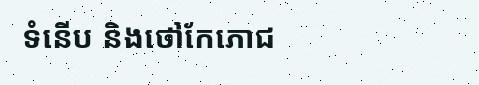ទំនើប និងថៅកែភោជ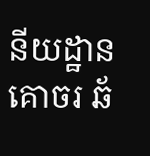នីយដ្ឋាន គោចរ ឆ័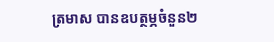ត្រមាស បានឧបត្ថម្ភចំនួន២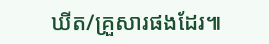ឃីត/គ្រួសារផងដែរ៕